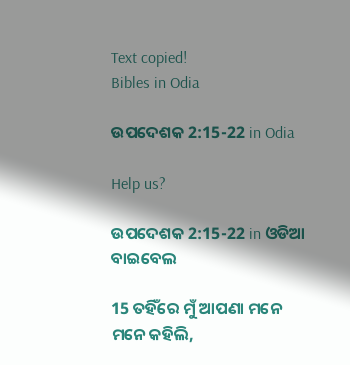Text copied!
Bibles in Odia

ଉପଦେଶକ 2:15-22 in Odia

Help us?

ଉପଦେଶକ 2:15-22 in ଓଡିଆ ବାଇବେଲ

15 ତହିଁରେ ମୁଁ ଆପଣା ମନେ ମନେ କହିଲି,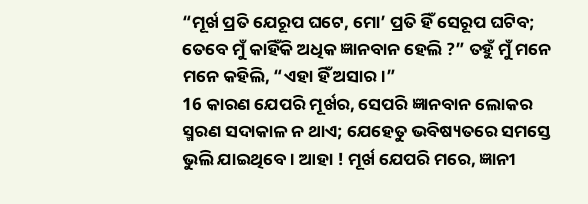“ମୂର୍ଖ ପ୍ରତି ଯେରୂପ ଘଟେ, ମୋ’ ପ୍ରତି ହିଁ ସେରୂପ ଘଟିବ; ତେବେ ମୁଁ କାହିଁକି ଅଧିକ ଜ୍ଞାନବାନ ହେଲି ?” ତହୁଁ ମୁଁ ମନେ ମନେ କହିଲି, “ଏହା ହିଁ ଅସାର।”
16 କାରଣ ଯେପରି ମୂର୍ଖର, ସେପରି ଜ୍ଞାନବାନ ଲୋକର ସ୍ମରଣ ସଦାକାଳ ନ ଥାଏ; ଯେହେତୁ ଭବିଷ୍ୟତରେ ସମସ୍ତେ ଭୁଲି ଯାଇଥିବେ। ଆହା ! ମୂର୍ଖ ଯେପରି ମରେ, ଜ୍ଞାନୀ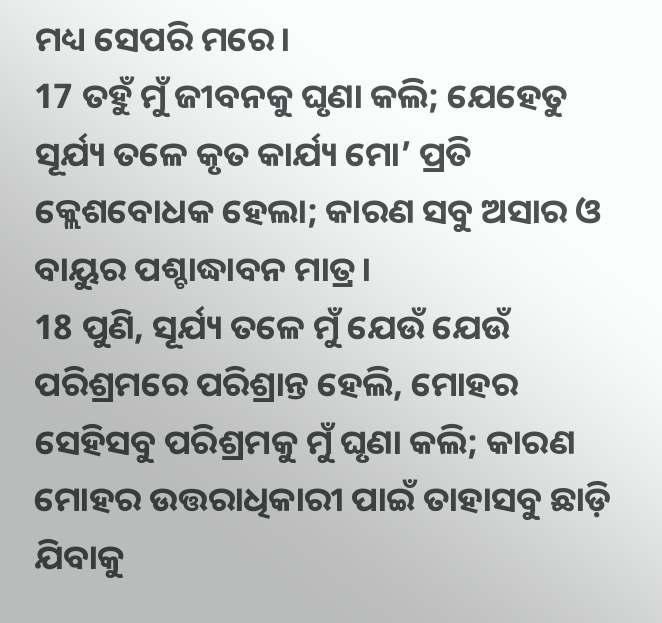ମଧ୍ୟ ସେପରି ମରେ।
17 ତହୁଁ ମୁଁ ଜୀବନକୁ ଘୃଣା କଲି; ଯେହେତୁ ସୂର୍ଯ୍ୟ ତଳେ କୃତ କାର୍ଯ୍ୟ ମୋ’ ପ୍ରତି କ୍ଲେଶବୋଧକ ହେଲା; କାରଣ ସବୁ ଅସାର ଓ ବାୟୁର ପଶ୍ଚାଦ୍ଧାବନ ମାତ୍ର।
18 ପୁଣି, ସୂର୍ଯ୍ୟ ତଳେ ମୁଁ ଯେଉଁ ଯେଉଁ ପରିଶ୍ରମରେ ପରିଶ୍ରାନ୍ତ ହେଲି, ମୋହର ସେହିସବୁ ପରିଶ୍ରମକୁ ମୁଁ ଘୃଣା କଲି; କାରଣ ମୋହର ଉତ୍ତରାଧିକାରୀ ପାଇଁ ତାହାସବୁ ଛାଡ଼ି ଯିବାକୁ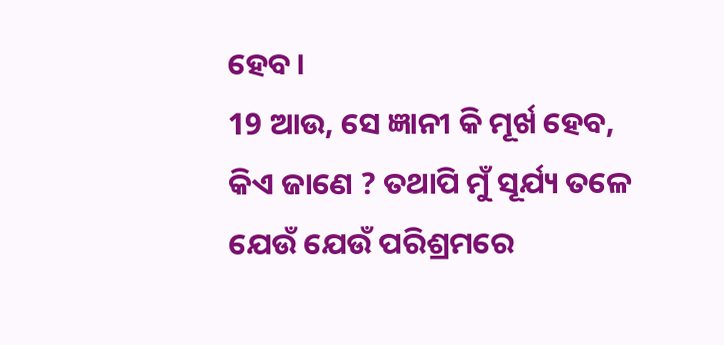ହେବ।
19 ଆଉ, ସେ ଜ୍ଞାନୀ କି ମୂର୍ଖ ହେବ, କିଏ ଜାଣେ ? ତଥାପି ମୁଁ ସୂର୍ଯ୍ୟ ତଳେ ଯେଉଁ ଯେଉଁ ପରିଶ୍ରମରେ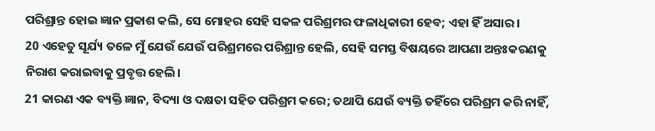ପରିଶ୍ରାନ୍ତ ହୋଇ ଜ୍ଞାନ ପ୍ରକାଶ କଲି, ସେ ମୋହର ସେହି ସକଳ ପରିଶ୍ରମର ଫଳାଧିକାରୀ ହେବ; ଏହା ହିଁ ଅସାର।
20 ଏହେତୁ ସୂର୍ଯ୍ୟ ତଳେ ମୁଁ ଯେଉଁ ଯେଉଁ ପରିଶ୍ରମରେ ପରିଶ୍ରାନ୍ତ ହେଲି, ସେହି ସମସ୍ତ ବିଷୟରେ ଆପଣା ଅନ୍ତଃକରଣକୁ ନିରାଶ କରାଇବାକୁ ପ୍ରବୃତ୍ତ ହେଲି।
21 କାରଣ ଏକ ବ୍ୟକ୍ତି ଜ୍ଞାନ, ବିଦ୍ୟା ଓ ଦକ୍ଷତା ସହିତ ପରିଶ୍ରମ କରେ; ତଥାପି ଯେଉଁ ବ୍ୟକ୍ତି ତହିଁରେ ପରିଶ୍ରମ କରି ନାହିଁ,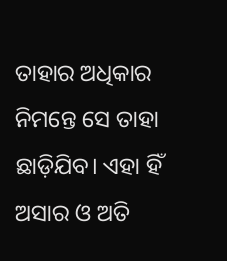ତାହାର ଅଧିକାର ନିମନ୍ତେ ସେ ତାହା ଛାଡ଼ିଯିବ। ଏହା ହିଁ ଅସାର ଓ ଅତି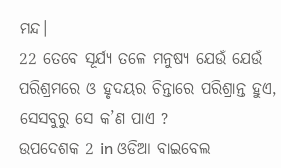ମନ୍ଦ।
22 ତେବେ ସୂର୍ଯ୍ୟ ତଳେ ମନୁଷ୍ୟ ଯେଉଁ ଯେଉଁ ପରିଶ୍ରମରେ ଓ ହୃଦୟର ଚିନ୍ତାରେ ପରିଶ୍ରାନ୍ତ ହୁଏ, ସେସବୁରୁ ସେ କ’ଣ ପାଏ ?
ଉପଦେଶକ 2 in ଓଡିଆ ବାଇବେଲ